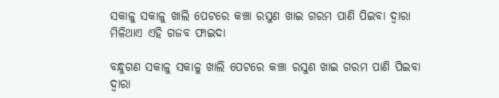ସକାଳୁ ସକାଳୁ ଖାଲି ପେଟରେ କଞ୍ଚା ରସୁଣ ଖାଇ ଗରମ ପାଣି ପିଇବା ଦ୍ଵାରା ମିଳିଥାଏ ଏହି ଗଜବ ଫାଇଦା

ବନ୍ଧୁଗଣ ସକାଳୁ ସକାଳୁ ଖାଲି ପେଟରେ କଞ୍ଚା ରସୁଣ ଖାଇ ଗରମ ପାଣି ପିଇବା ଦ୍ୱାରା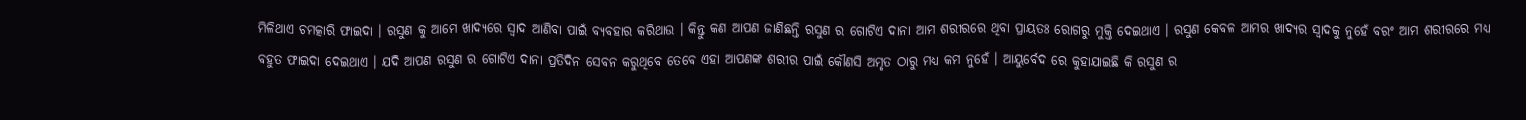ମିଳିଥାଏ ଚମତ୍କାରି ଫାଇଦା । ରସୁଣ କୁ ଆମେ ଖାଦ୍ୟରେ ସ୍ବାଦ ଆଣିବା ପାଇଁ ବ୍ୟବହାର କରିଥାଉ । କିନ୍ତୁ କଣ ଆପଣ ଜାଣିଛନ୍ତି ରସୁଣ ର ଗୋଟିଏ ଦାନା ଆମ ଶରୀରରେ ଥିବା ପ୍ରାୟତଃ ରୋଗରୁ ମୁକ୍ତି ଦେଇଥାଏ । ରସୁଣ କେବଳ ଆମର ଖାଦ୍ୟର ସ୍ୱାଦକୁ ନୁହେଁ ବରଂ ଆମ ଶରୀରରେ ମଧ୍ୟ ବହୁତ ଫାଇଦା ଦେଇଥାଏ । ଯଦି ଆପଣ ରସୁଣ ର ଗୋଟିଏ ଦାନା ପ୍ରତିଦିନ ସେବନ କରୁଥିବେ ତେବେ ଏହା ଆପଣଙ୍କ ଶରୀର ପାଇଁ କୌଣସି ଅମୃତ ଠାରୁ ମଧ୍ୟ କମ ନୁହେଁ । ଆୟୁର୍ବେଦ ରେ କୁହାଯାଇଛି କି ରସୁଣ ର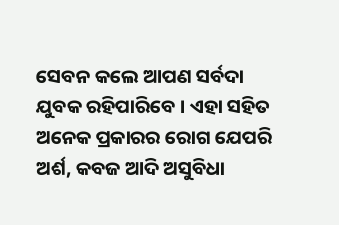ସେବନ କଲେ ଆପଣ ସର୍ବଦା ଯୁବକ ରହିପାରିବେ । ଏହା ସହିତ ଅନେକ ପ୍ରକାରର ରୋଗ ଯେପରି ଅର୍ଶ, କବଜ ଆଦି ଅସୁବିଧା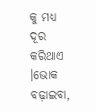କୁ ମଧ୍ୟ ଦୂର କରିଥାଏ ।ଭୋକ ବଢ଼ାଇବା,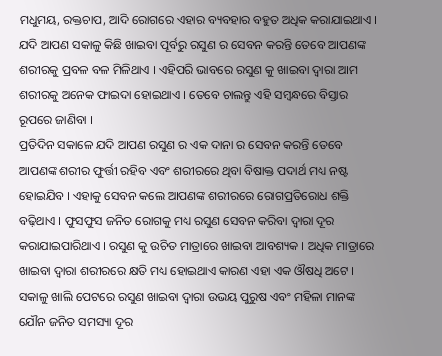ମଧୁମୟ, ରକ୍ତଚାପ, ଆଦି ରୋଗରେ ଏହାର ବ୍ୟବହାର ବହୁତ ଅଧିକ କରାଯାଇଥାଏ । ଯଦି ଆପଣ ସକାଳୁ କିଛି ଖାଇବା ପୂର୍ବରୁ ରସୁଣ ର ସେବନ କରନ୍ତି ତେବେ ଆପଣଙ୍କ ଶରୀରକୁ ପ୍ରବଳ ବଳ ମିଳିଥାଏ । ଏହିପରି ଭାବରେ ରସୁଣ କୁ ଖାଇବା ଦ୍ଵାରା ଆମ ଶରୀରକୁ ଅନେକ ଫାଇଦା ହୋଇଥାଏ । ତେବେ ଚାଲନ୍ତୁ ଏହି ସମ୍ବନ୍ଧରେ ବିସ୍ତାର ରୂପରେ ଜାଣିବା ।
ପ୍ରତିଦିନ ସକାଳେ ଯଦି ଆପଣ ରସୁଣ ର ଏକ ଦାନା ର ସେବନ କରନ୍ତି ତେବେ ଆପଣଙ୍କ ଶରୀର ଫୁର୍ତ୍ତୀ ରହିବ ଏବଂ ଶରୀରରେ ଥିବା ବିଷାକ୍ତ ପଦାର୍ଥ ମଧ୍ୟ ନଷ୍ଟ ହୋଇଯିବ । ଏହାକୁ ସେବନ କଲେ ଆପଣଙ୍କ ଶରୀରରେ ରୋଗପ୍ରତିରୋଧ ଶକ୍ତି ବଢ଼ିଥାଏ । ଫୁସଫୁସ ଜନିତ ରୋଗକୁ ମଧ୍ୟ ରସୁଣ ସେବନ କରିବା ଦ୍ୱାରା ଦୂର କରାଯାଇପାରିଥାଏ । ରସୁଣ କୁ ଉଚିତ ମାତ୍ରାରେ ଖାଇବା ଆବଶ୍ୟକ । ଅଧିକ ମାତ୍ରାରେ ଖାଇବା ଦ୍ବାରା ଶରୀରରେ କ୍ଷତି ମଧ୍ୟ ହୋଇଥାଏ କାରଣ ଏହା ଏକ ଔଷଧି ଅଟେ । ସକାଳୁ ଖାଲି ପେଟରେ ରସୁଣ ଖାଇବା ଦ୍ବାରା ଉଭୟ ପୁରୁଷ ଏବଂ ମହିଳା ମାନଙ୍କ ଯୌନ ଜନିତ ସମସ୍ୟା ଦୂର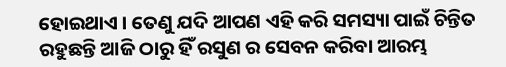ହୋଇଥାଏ । ତେଣୁ ଯଦି ଆପଣ ଏହି କରି ସମସ୍ୟା ପାଇଁ ଚିନ୍ତିତ ରହୁଛନ୍ତି ଆଜି ଠାରୁ ହିଁ ରସୁଣ ର ସେବନ କରିବା ଆରମ୍ଭ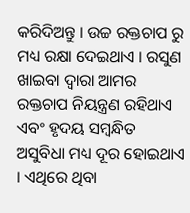କରିଦିଅନ୍ତୁ । ଉଚ୍ଚ ରକ୍ତଚାପ ରୁ ମଧ୍ୟ ରକ୍ଷା ଦେଇଥାଏ । ରସୁଣ ଖାଇବା ଦ୍ବାରା ଆମର ରକ୍ତଚାପ ନିୟନ୍ତ୍ରଣ ରହିଥାଏ ଏବଂ ହୃଦୟ ସମ୍ବନ୍ଧିତ ଅସୁବିଧା ମଧ୍ୟ ଦୂର ହୋଇଥାଏ । ଏଥିରେ ଥିବା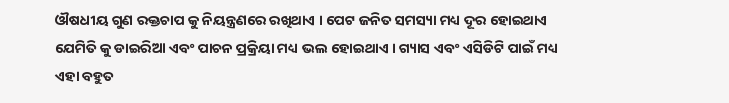ଔଷଧୀୟ ଗୁଣ ରକ୍ତଚାପ କୁ ନିୟନ୍ତ୍ରଣରେ ରଖିଥାଏ । ପେଟ ଜନିତ ସମସ୍ୟା ମଧ୍ୟ ଦୂର ହୋଇଥାଏ ଯେମିତି କୁ ଡାଇରିଆ ଏବଂ ପାଚନ ପ୍ରକ୍ରିୟା ମଧ୍ୟ ଭଲ ହୋଇଥାଏ । ଗ୍ୟାସ ଏବଂ ଏସିଡିଟି ପାଇଁ ମଧ୍ୟ ଏହା ବହୁତ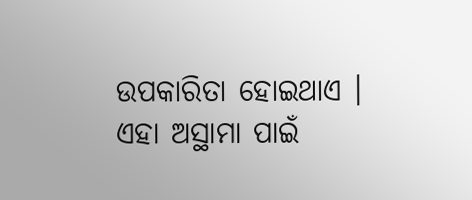ଉପକାରିତା ହୋଇଥାଏ । ଏହା ଅସ୍ଥାମା ପାଇଁ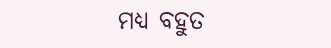ମଧ୍ୟ ବହୁତ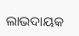ଲାଭଦାୟକ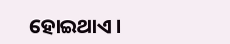ହୋଇଥାଏ ।